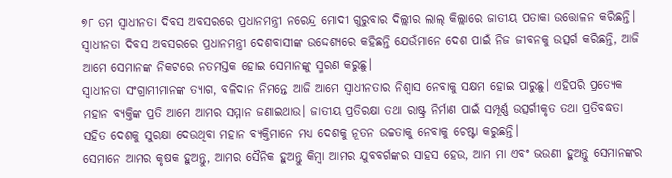୭୮ ତମ ସ୍ୱାଧୀନତା ଦିବସ ଅବସରରେ ପ୍ରଧାନମନ୍ତ୍ରୀ ନରେନ୍ଦ୍ର ମୋଦୀ ଗୁରୁବାର ଦିଲ୍ଲୀର ଲାଲ୍ କିଲ୍ଲାରେ ଜାତୀୟ ପତାକା ଉତ୍ତୋଳନ କରିଛନ୍ତି। ସ୍ୱାଧୀନତା ଦିବସ ଅବସରରେ ପ୍ରଧାନମନ୍ତ୍ରୀ ଦେଶବାସୀଙ୍କ ଉଦ୍ଦେଶ୍ୟରେ କହିଛନ୍ତି ଯେଉଁମାନେ ଦେଶ ପାଇଁ ନିଜ ଜୀବନକୁ ଉତ୍ସର୍ଗ କରିଛନ୍ତି, ଆଜି ଆମେ ସେମାନଙ୍କ ନିକଟରେ ନତମସ୍ତକ ହୋଇ ସେମାନଙ୍କୁ ସ୍ମରଣ କରୁଛୁ।
ସ୍ୱାଧୀନତା ସଂଗ୍ରାମୀମାନଙ୍କ ତ୍ୟାଗ, ବଳିଦାନ ନିମନ୍ତେ ଆଜି ଆମେ ସ୍ୱାଧୀନତାର ନିଶ୍ୱାସ ନେବାକୁ ସକ୍ଷମ ହୋଇ ପାରୁଛୁ। ଏହିପରି ପ୍ରତ୍ୟେକ ମହାନ ବ୍ୟକ୍ତିଙ୍କ ପ୍ରତି ଆମେ ଆମର ସମ୍ମାନ ଜଣାଇଥାଉ। ଜାତୀୟ ପ୍ରତିରକ୍ଷା ତଥା ରାଷ୍ଟ୍ର ନିର୍ମାଣ ପାଇଁ ସମ୍ପୂର୍ଣ୍ଣ ଉତ୍ସର୍ଗୀକୃତ ତଥା ପ୍ରତିବଦ୍ଧତା ସହିତ ଦେଶକୁ ସୁରକ୍ଷା ଦେଉଥିବା ମହାନ ବ୍ୟକ୍ତିମାନେ ମଧ୍ୟ ଦେଶକୁ ନୂତନ ଉଚ୍ଚତାକୁ ନେବାକୁ ଚେଷ୍ଟା କରୁଛନ୍ତି।
ସେମାନେ ଆମର କୃଷକ ହୁଅନ୍ତୁ, ଆମର ସୈନିକ ହୁଅନ୍ତୁ କିମ୍ବା ଆମର ଯୁବବର୍ଗଙ୍କର ସାହସ ହେଉ, ଆମ ମା ଏବଂ ଭଉଣୀ ହୁଅନ୍ତୁ ସେମାନଙ୍କର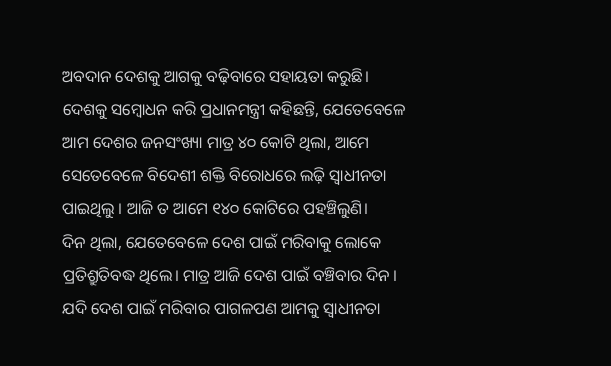ଅବଦାନ ଦେଶକୁ ଆଗକୁ ବଢ଼ିବାରେ ସହାୟତା କରୁଛି।
ଦେଶକୁ ସମ୍ବୋଧନ କରି ପ୍ରଧାନମନ୍ତ୍ରୀ କହିଛନ୍ତି, ଯେତେବେଳେ ଆମ ଦେଶର ଜନସଂଖ୍ୟା ମାତ୍ର ୪୦ କୋଟି ଥିଲା, ଆମେ ସେତେବେଳେ ବିଦେଶୀ ଶକ୍ତି ବିରୋଧରେ ଲଢ଼ି ସ୍ୱାଧୀନତା ପାଇଥିଲୁ । ଆଜି ତ ଆମେ ୧୪୦ କୋଟିରେ ପହଞ୍ଚିଲୁଣି।
ଦିନ ଥିଲା, ଯେତେବେଳେ ଦେଶ ପାଇଁ ମରିବାକୁ ଲୋକେ ପ୍ରତିଶ୍ରୁତିବଦ୍ଧ ଥିଲେ। ମାତ୍ର ଆଜି ଦେଶ ପାଇଁ ବଞ୍ଚିବାର ଦିନ । ଯଦି ଦେଶ ପାଇଁ ମରିବାର ପାଗଳପଣ ଆମକୁ ସ୍ୱାଧୀନତା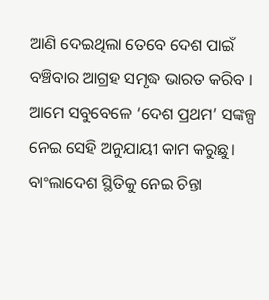ଆଣି ଦେଇଥିଲା ତେବେ ଦେଶ ପାଇଁ ବଞ୍ଚିବାର ଆଗ୍ରହ ସମୃଦ୍ଧ ଭାରତ କରିବ । ଆମେ ସବୁବେଳେ ‘ଦେଶ ପ୍ରଥମ’ ସଙ୍କଳ୍ପ ନେଇ ସେହି ଅନୁଯାୟୀ କାମ କରୁଛୁ।
ବାଂଲାଦେଶ ସ୍ଥିତିକୁ ନେଇ ଚିନ୍ତା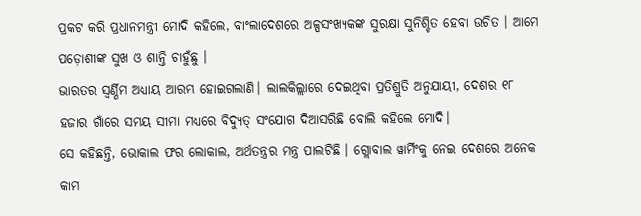ପ୍ରକଟ କରି ପ୍ରଧାନମନ୍ତ୍ରୀ ମୋଦି କହିଲେ, ବାଂଲାଦେଶରେ ଅଳ୍ପସଂଖ୍ୟକଙ୍କ ସୁରକ୍ଷା ସୁନିଶ୍ଚିତ ହେବା ଉଚିତ । ଆମେ ପଡ଼ୋଶୀଙ୍କ ସୁଖ ଓ ଶାନ୍ତି ଚାହୁଁଛୁ ।
ଭାରତର ସ୍ୱର୍ଣ୍ଣିମ ଅଧ୍ୟାୟ ଆରମ୍ଭ ହୋଇଗଲାଣି। ଲାଲକିଲ୍ଲାରେ ଦେଇଥିବା ପ୍ରତିଶ୍ରୁତି ଅନୁଯାୟୀ, ଦେଶର ୧୮ ହଜାର ଗାଁରେ ସମୟ ସୀମା ମଧ୍ୟରେ ବିଦ୍ୟୁତ୍ ସଂଯୋଗ ଦିଆସରିଛି ବୋଲି କହିଲେ ମୋଦି।
ସେ କହିଛନ୍ତି, ଭୋକାଲ ଫର ଲୋକାଲ, ଅର୍ଥତନ୍ତ୍ରର ମନ୍ତ୍ର ପାଲଟିଛି । ଗ୍ଲୋବାଲ ୱାର୍ମିଂକୁ ନେଇ ଦେଶରେ ଅନେକ କାମ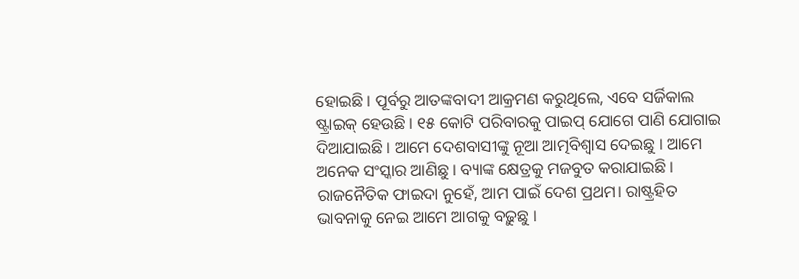ହୋଇଛି । ପୂର୍ବରୁ ଆତଙ୍କବାଦୀ ଆକ୍ରମଣ କରୁଥିଲେ, ଏବେ ସର୍ଜିକାଲ ଷ୍ଟ୍ରାଇକ୍ ହେଉଛି । ୧୫ କୋଟି ପରିବାରକୁ ପାଇପ୍ ଯୋଗେ ପାଣି ଯୋଗାଇ ଦିଆଯାଇଛି । ଆମେ ଦେଶବାସୀଙ୍କୁ ନୂଆ ଆତ୍ମବିଶ୍ୱାସ ଦେଇଛୁ । ଆମେ ଅନେକ ସଂସ୍କାର ଆଣିଛୁ । ବ୍ୟାଙ୍କ କ୍ଷେତ୍ରକୁ ମଜବୁତ କରାଯାଇଛି ।
ରାଜନୈତିକ ଫାଇଦା ନୁହେଁ, ଆମ ପାଇଁ ଦେଶ ପ୍ରଥମ। ରାଷ୍ଟ୍ରହିତ ଭାବନାକୁ ନେଇ ଆମେ ଆଗକୁ ବଢ଼ୁଛୁ ।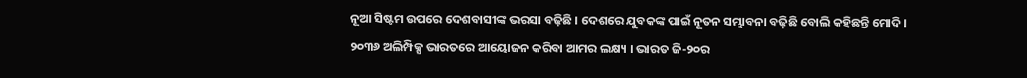ନୂଆ ସିଷ୍ଟମ ଉପରେ ଦେଶବାସୀଙ୍କ ଭରସା ବଢ଼ିଛି । ଦେଶରେ ଯୁବକଙ୍କ ପାଇଁ ନୂତନ ସମ୍ଭାବନା ବଢ଼ିଛି ବୋଲି କହିଛନ୍ତି ମୋଦି।
୨୦୩୬ ଅଲିମ୍ପିକ୍ସ ଭାରତରେ ଆୟୋଜନ କରିବା ଆମର ଲକ୍ଷ୍ୟ । ଭାରତ ଜି-୨୦ର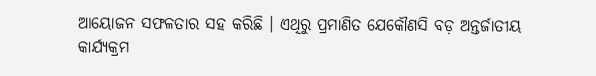ଆୟୋଜନ ସଫଳତାର ସହ କରିଛି । ଏଥିରୁ ପ୍ରମାଣିତ ଯେକୌଣସି ବଡ଼ ଅନ୍ତର୍ଜାତୀୟ କାର୍ଯ୍ୟକ୍ରମ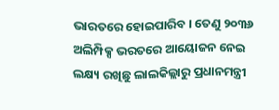ଭାରତରେ ହୋଇପାରିବ । ତେଣୁ ୨୦୩୬ ଅଲିମ୍ପିକ୍ସ ଭରତରେ ଆୟୋଜନ ନେଇ ଲକ୍ଷ୍ୟ ରଖିଛୁ ଲାଲକିଲ୍ଲାରୁ ପ୍ରଧାନମନ୍ତ୍ରୀ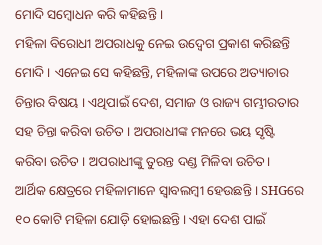ମୋଦି ସମ୍ବୋଧନ କରି କହିଛନ୍ତି ।
ମହିଳା ବିରୋଧୀ ଅପରାଧକୁ ନେଇ ଉଦ୍ବେଗ ପ୍ରକାଶ କରିଛନ୍ତି ମୋଦି । ଏନେଇ ସେ କହିଛନ୍ତି, ମହିଳାଙ୍କ ଉପରେ ଅତ୍ୟାଚାର ଚିନ୍ତାର ବିଷୟ । ଏଥିପାଇଁ ଦେଶ, ସମାଜ ଓ ରାଜ୍ୟ ଗମ୍ଭୀରତାର ସହ ଚିନ୍ତା କରିବା ଉଚିତ । ଅପରାଧୀଙ୍କ ମନରେ ଭୟ ସୃଷ୍ଟି କରିବା ଉଚିତ । ଅପରାଧୀଙ୍କୁ ତୁରନ୍ତ ଦଣ୍ଡ ମିଳିବା ଉଚିତ।
ଆର୍ଥିକ କ୍ଷେତ୍ରରେ ମହିଳାମାନେ ସ୍ୱାବଲମ୍ବୀ ହେଉଛନ୍ତି । SHGରେ ୧୦ କୋଟି ମହିଳା ଯୋଡ଼ି ହୋଇଛନ୍ତି। ଏହା ଦେଶ ପାଇଁ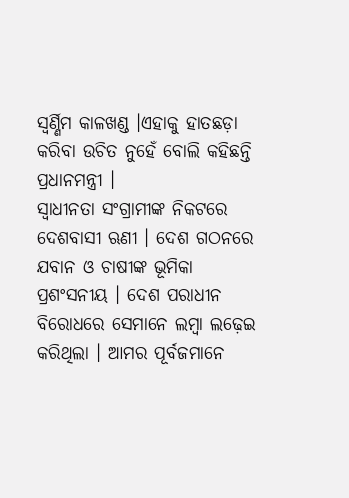ସ୍ୱର୍ଣ୍ଣିମ କାଳଖଣ୍ଡ ।ଏହାକୁ ହାତଛଡ଼ା କରିବା ଉଚିତ ନୁହେଁ ବୋଲି କହିଛନ୍ତି ପ୍ରଧାନମନ୍ତ୍ରୀ ।
ସ୍ୱାଧୀନତା ସଂଗ୍ରାମୀଙ୍କ ନିକଟରେ ଦେଶବାସୀ ଋଣୀ । ଦେଶ ଗଠନରେ ଯବାନ ଓ ଚାଷୀଙ୍କ ଭୂମିକା ପ୍ରଶଂସନୀୟ । ଦେଶ ପରାଧୀନ ବିରୋଧରେ ସେମାନେ ଲମ୍ବା ଲଢ଼େଇ କରିଥିଲା । ଆମର ପୂର୍ବଜମାନେ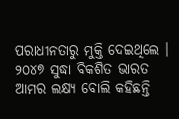ପରାଧୀନତାରୁ ମୁକ୍ତି ଦେଇଥିଲେ । ୨୦୪୭ ସୁଦ୍ଧା ବିକଶିତ ଭାରତ ଆମର ଲକ୍ଷ୍ୟ ବୋଲି କହିଛନ୍ତି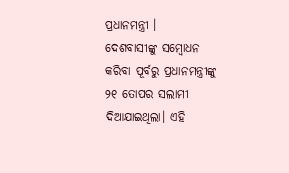ପ୍ରଧାନମନ୍ତ୍ରୀ ।
ଦେଶବାସୀଙ୍କୁ ସମ୍ବୋଧନ କରିବା ପୂର୍ବରୁ ପ୍ରଧାନମନ୍ତ୍ରୀଙ୍କୁ ୨୧ ତୋପର ସଲାମୀ ଦିଆଯାଇଥିଲା। ଏହି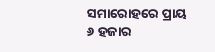ସମାରୋହରେ ପ୍ରାୟ ୬ ହଜାର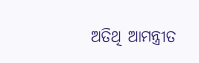ଅତିଥି ଆମନ୍ତ୍ରୀତ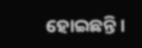ହୋଇଛନ୍ତି।